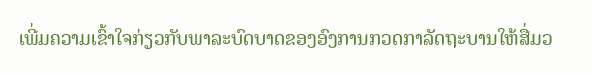ເພີ່ມຄວາມເຂົ້າໃຈກ່ຽວກັບພາລະບົດບາດຂອງອົງການກວດກາລັດຖະບານໃຫ້ສື່ມວ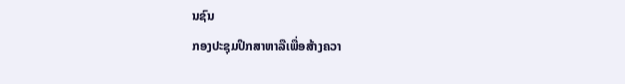ນຊົນ
ກອງປະຊຸມປຶກສາຫາລືເພື່ອສ້າງຄວາ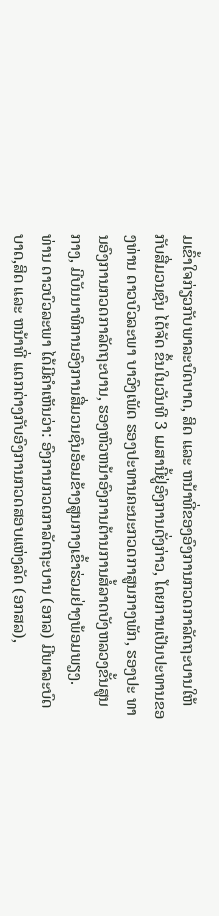ມເຂົ້າໃຈກ່ຽວກັບພາລະບົດບາດ, ສິດ ແລະ ຫນ້າທີ່ຂອງອົງການກວດກາລັດຖະບານໃຫ້ກັບສື່ມວນຊົນ ໄດ້ຈັດ ຂຶ້ນໃນວັນທີ 3 ເມສານີ້ຢູ່ອົງການດັ່ງກ່າວ, ໂດຍການເປັນປະທານຂອງທ່ານ ດາວບົວລະພາ ບາວົງເພັດ ຮອງປະທານຄະນະກວດກາສູນກາງພັກ, ຮອງປະ ທານອົງການກວດກາລັດຖະບານ, ຮອງຫົວຫນ້າອົງການຕ້ານການສໍ້ລາດບັງຫລວງຂັ້ນສູນກາງ, ມີບັນນາທິການອົງການສື່ມວນຊົນອ້ອມຂ້າງສູນກາງເຂົ້າຮ່ວມຢ່າງພ້ອມພຽງ.
ທ່ານ ດາວບົວລະພາ ໄດ້ມີຄໍາເຫັນວ່າ: ອົງການກວດກາລັດຖະບານ (ອກລ) ມີພາລະບົດບາດ,ສິດ ແລະ ຫນ້າທີ່ ແຕກຕ່າງກັບອົງການກວດສອບແຫ່ງລັດ (ອກສລ),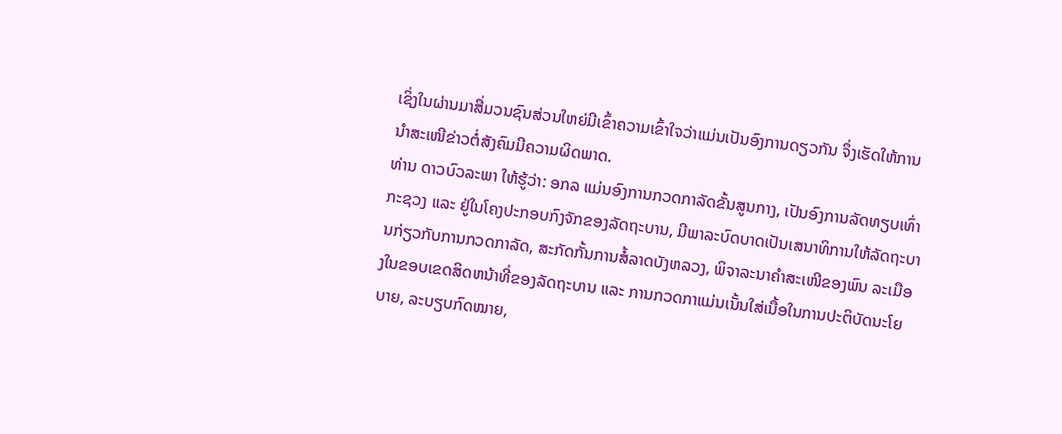ເຊິ່ງໃນຜ່ານມາສື່ມວນຊົນສ່ວນໃຫຍ່ມີເຂົ້າຄວາມເຂົ້າໃຈວ່າແມ່ນເປັນອົງການດຽວກັນ ຈຶ່ງເຮັດໃຫ້ການນໍາສະເໜີຂ່າວຕໍ່ສັງຄົມມີຄວາມຜິດພາດ.
ທ່ານ ດາວບົວລະພາ ໃຫ້ຮູ້ວ່າ: ອກລ ແມ່ນອົງການກວດກາລັດຂັ້ນສູນກາງ, ເປັນອົງການລັດທຽບເທົ່າກະຊວງ ແລະ ຢູ່ໃນໂຄງປະກອບກົງຈັກຂອງລັດຖະບານ, ມີພາລະບົດບາດເປັນເສນາທິການໃຫ້ລັດຖະບານກ່ຽວກັບການກວດກາລັດ, ສະກັດກັ້ນການສໍ້ລາດບັງຫລວງ, ພິຈາລະນາຄໍາສະເໜີຂອງພົນ ລະເມືອງໃນຂອບເຂດສິດຫນ້າທີ່ຂອງລັດຖະບານ ແລະ ການກວດກາແມ່ນເນັ້ນໃສ່ເນື້ອໃນການປະຕິບັດນະໂຍບາຍ, ລະບຽບກົດໝາຍ,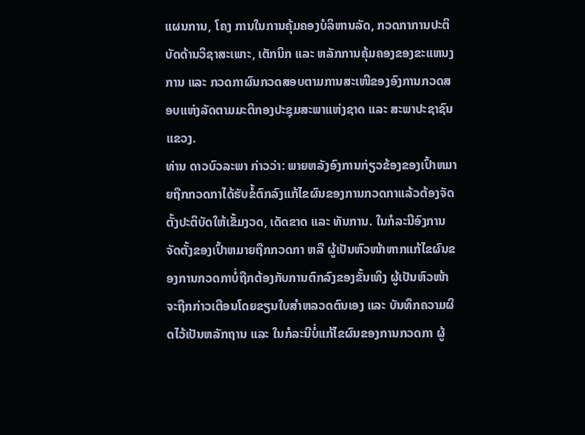ແຜນການ, ໂຄງ ການໃນການຄຸ້ມຄອງບໍລິຫານລັດ, ກວດກາການປະຕິບັດດ້ານວິຊາສະເພາະ, ເຕັກນິກ ແລະ ຫລັກການຄຸ້ມຄອງຂອງຂະແຫນງການ ແລະ ກວດກາຜົນກວດສອບຕາມການສະເໜີຂອງອົງການກວດສອບແຫ່ງລັດຕາມມະຕິກອງປະຊຸມສະພາແຫ່ງຊາດ ແລະ ສະພາປະຊາຊົນແຂວງ.
ທ່ານ ດາວບົວລະພາ ກ່າວວ່າ: ພາຍຫລັງອົງການກ່ຽວຂ້ອງຂອງເປົ້າຫມາຍຖືກກວດກາໄດ້ຮັບຂໍ້ຕົກລົງແກ້ໄຂຜົນຂອງການກວດກາແລ້ວຕ້ອງຈັດຕັ້ງປະຕິບັດໃຫ້ເຂັ້ມງວດ, ເດັດຂາດ ແລະ ທັນການ. ໃນກໍລະນີອົງການຈັດຕັ້ງຂອງເປົ້າຫມາຍຖືກກວດກາ ຫລື ຜູ້ເປັນຫົວໜ້າຫາກແກ້ໄຂຜົນຂອງການກວດກາບໍ່ຖືກຕ້ອງກັບການຕົກລົງຂອງຂັ້ນເທິງ ຜູ້ເປັນຫົວໜ້າຈະຖືກກ່າວເຕືອນໂດຍຂຽນໃບສຳຫລວດຕົນເອງ ແລະ ບັນທຶກຄວາມຜິດໄວ້ເປັນຫລັກຖານ ແລະ ໃນກໍລະນີບໍ່ແກ້ໄຂຜົນຂອງການກວດກາ ຜູ້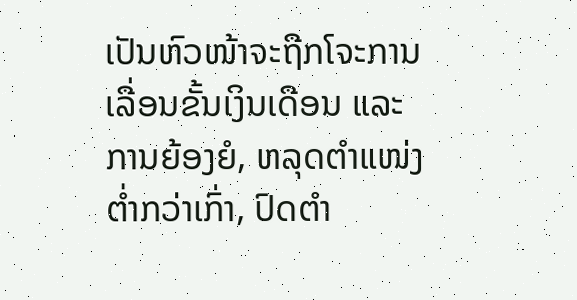ເປັນຫົວໜ້າຈະຖືກໂຈະການເລື່ອນຂັ້ນເງິນເດືອນ ແລະ ການຍ້ອງຍໍ, ຫລຸດຕຳແໜ່ງຕໍ່າກວ່າເກົ່າ, ປົດຕຳ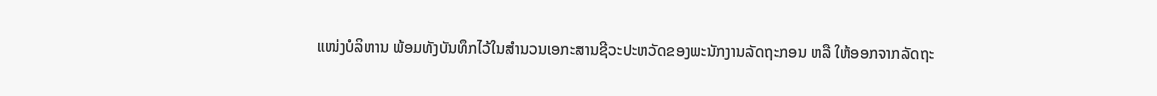ແໜ່ງບໍລິຫານ ພ້ອມທັງບັນທຶກໄວ້ໃນສຳນວນເອກະສານຊີວະປະຫວັດຂອງພະນັກງານລັດຖະກອນ ຫລື ໃຫ້ອອກຈາກລັດຖະ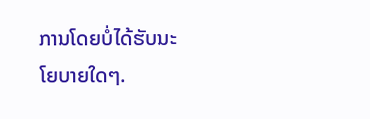ການໂດຍບໍ່ໄດ້ຮັບນະໂຍບາຍໃດໆ.